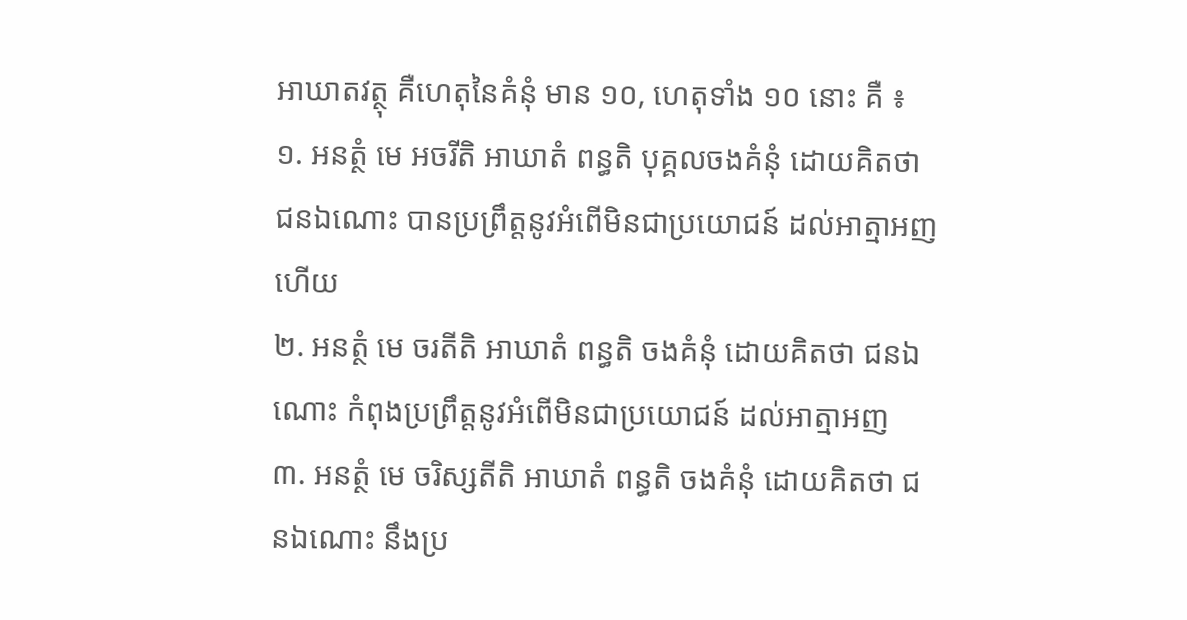អាឃាតវត្ថុ គឺហេតុនៃគំនុំ មាន ១០, ហេតុទាំង ១០ នោះ គឺ ៖
១. អនត្ថំ មេ អចរីតិ អាឃាតំ ពន្ធតិ បុគ្គលចងគំនុំ ដោយគិតថា ជនឯណោះ បានប្រព្រឹត្តនូវអំពើមិនជាប្រយោជន៍ ដល់អាត្មាអញហើយ
២. អនត្ថំ មេ ចរតីតិ អាឃាតំ ពន្ធតិ ចងគំនុំ ដោយគិតថា ជនឯណោះ កំពុងប្រព្រឹត្តនូវអំពើមិនជាប្រយោជន៍ ដល់អាត្មាអញ
៣. អនត្ថំ មេ ចរិស្សតីតិ អាឃាតំ ពន្ធតិ ចងគំនុំ ដោយគិតថា ជនឯណោះ នឹងប្រ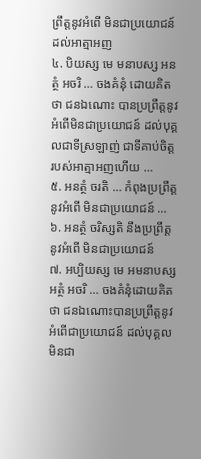ព្រឹត្តនូវអំពើ មិនជាប្រយោជន៍ ដល់អាត្មាអញ
៤. បិយស្ស មេ មនាបស្ស អនត្ថំ អចរិ … ចងគំនុំ ដោយគិតថា ជនឯណោះ បានប្រព្រឹត្តនូវអំពើមិនជាប្រយោជន៍ ដល់បុគ្គលជាទីស្រឡាញ់ ជាទីគាប់ចិត្ត របស់អាត្មាអញហើយ …
៥. អនត្ថំ ចរតិ … កំពុងប្រព្រឹត្តនូវអំពើ មិនជាប្រយោជន៍ …
៦. អនត្ថំ ចរិស្សតិ នឹងប្រព្រឹត្តនូវអំពើ មិនជាប្រយោជន៍
៧. អប្បិយស្ស មេ អមនាបស្ស អត្ថំ អចរិ … ចងគំនុំដោយគិតថា ជនឯណោះបានប្រព្រឹត្តនូវអំពើជាប្រយោជន៍ ដល់បុគ្គលមិនជា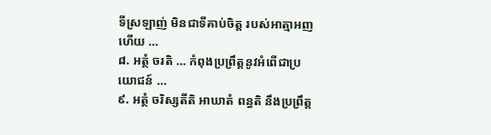ទីស្រឡាញ់ មិនជាទីគាប់ចិត្ត របស់អាត្មាអញហើយ …
៨. អត្ថំ ចរតិ … កំពុងប្រព្រឹត្តនូវអំពើជាប្រយោជន៍ …
៩. អត្ថំ ចរិស្សតីតិ អាឃាតំ ពន្ធតិ នឹងប្រព្រឹត្ត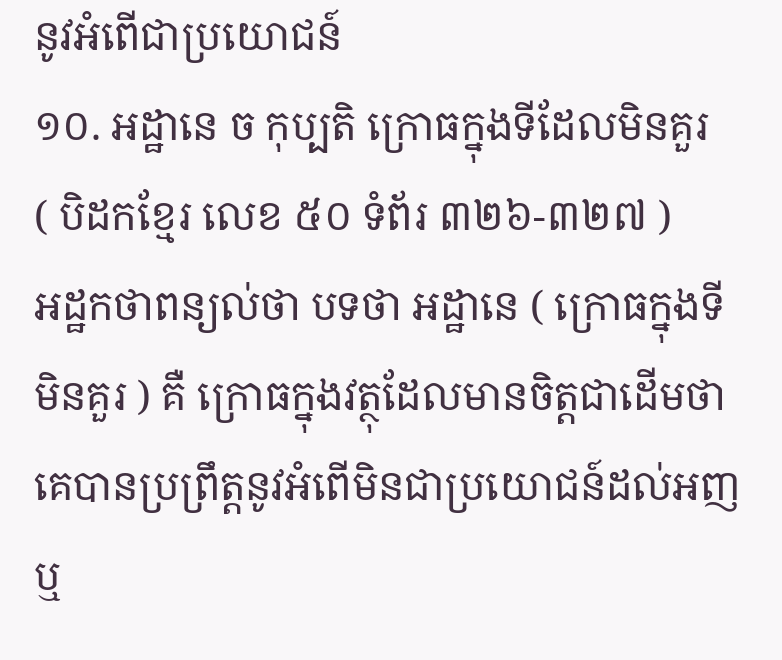នូវអំពើជាប្រយោជន៍
១០. អដ្ឋានេ ច កុប្បតិ ក្រោធក្នុងទីដែលមិនគួរ
( បិដកខ្មែរ លេខ ៥០ ទំព័រ ៣២៦-៣២៧ )
អដ្ឋកថាពន្យល់ថា បទថា អដ្ឋានេ ( ក្រោធក្នុងទីមិនគួរ ) គឺ ក្រោធក្នុងវត្ថុដែលមានចិត្តជាដើមថា គេបានប្រព្រឹត្តនូវអំពើមិនជាប្រយោជន៍ដល់អញ ឬ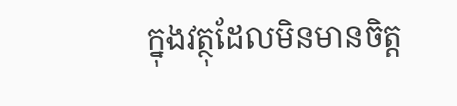ក្នុងវត្ថុដែលមិនមានចិត្ត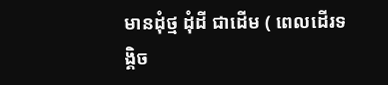មានដុំថ្ម ដុំដី ជាដើម ( ពេលដើរទង្គិច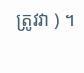ត្រូវវា ) ។